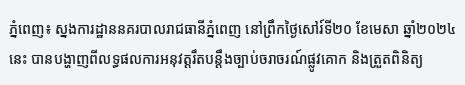ភ្នំពេញ៖ ស្នងការដ្ឋាននគរបាលរាជធានីភ្នំពេញ នៅព្រឹកថ្ងៃសៅរ៍ទី២០ ខែមេសា ឆ្នាំ២០២៤នេះ បានបង្ហាញពីលទ្ធផលការអនុវត្តរឹតបន្តឹងច្បាប់ចរាចរណ៍ផ្លូវគោក និងត្រួតពិនិត្យ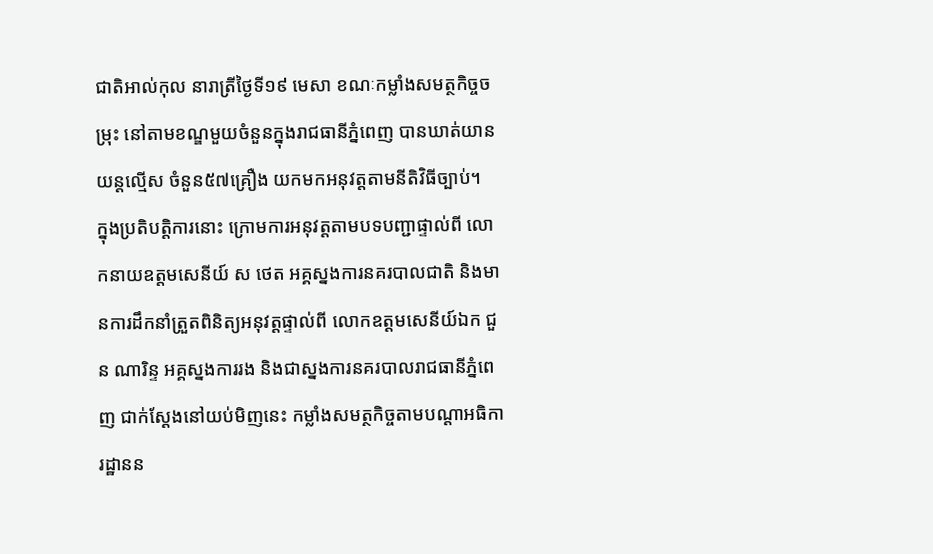ជាតិអាល់កុល នារាត្រីថ្ងៃទី១៩ មេសា ខណៈកម្លាំងសមត្ថកិច្ចចម្រុះ នៅតាមខណ្ឌមួយចំនួនក្នុងរាជធានីភ្នំពេញ បានឃាត់យានយន្តល្មើស ចំនួន៥៧គ្រឿង យកមកអនុវត្តតាមនីតិវិធីច្បាប់។
ក្នុងប្រតិបត្តិការនោះ ក្រោមការអនុវត្តតាមបទបញ្ជាផ្ទាល់ពី លោកនាយឧត្តមសេនីយ៍ ស ថេត អគ្គស្នងការនគរបាលជាតិ និងមានការដឹកនាំត្រួតពិនិត្យអនុវត្តផ្ទាល់ពី លោកឧត្តមសេនីយ៍ឯក ជួន ណារិន្ទ អគ្គស្នងការរង និងជាស្នងការនគរបាលរាជធានីភ្នំពេញ ជាក់ស្ដែងនៅយប់មិញនេះ កម្លាំងសមត្ថកិច្ចតាមបណ្តាអធិការដ្ឋានន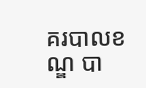គរបាលខណ្ឌ បា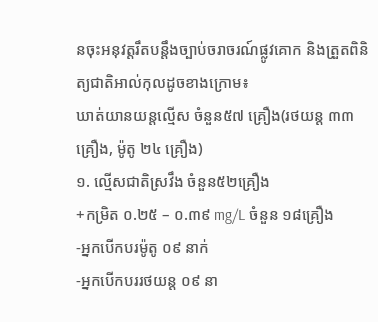នចុះអនុវត្តរឹតបន្តឹងច្បាប់ចរាចរណ៍ផ្លូវគោក និងត្រួតពិនិត្យជាតិអាល់កុលដូចខាងក្រោម៖
ឃាត់យានយន្តល្មើស ចំនួន៥៧ គ្រឿង(រថយន្ត ៣៣ គ្រឿង, ម៉ូតូ ២៤ គ្រឿង)
១. ល្មើសជាតិស្រវឹង ចំនួន៥២គ្រឿង
+កម្រិត ០.២៥ – ០.៣៩ mg/L ចំនួន ១៨គ្រឿង
-អ្នកបើកបរម៉ូតូ ០៩ នាក់
-អ្នកបើកបររថយន្ត ០៩ នា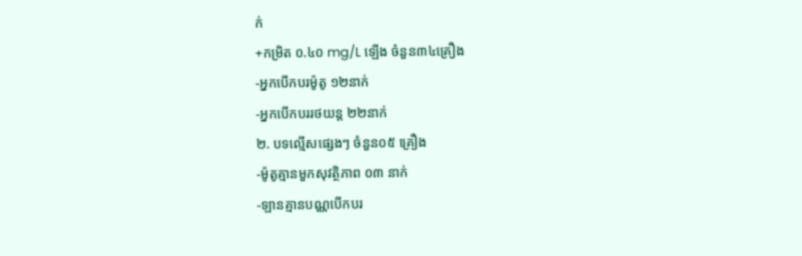ក់
+កម្រិត ០.៤០ mg/L ឡើង ចំនួន៣៤គ្រឿង
-អ្នកបើកបរម៉ូតូ ១២នាក់
-អ្នកបើកបររថយន្ត ២២នាក់
២. បទល្មើសផ្សេងៗ ចំនួន០៥ គ្រឿង
-ម៉ូតូគ្មានមួកសុវត្ថិភាព ០៣ នាក់
-ឡានគ្មានបណ្ណបើកបរ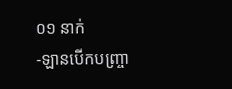០១ នាក់
-ឡានបើកបញ្រ្ចា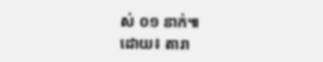ស់ ០១ នាក់៕
ដោយ៖ តារា